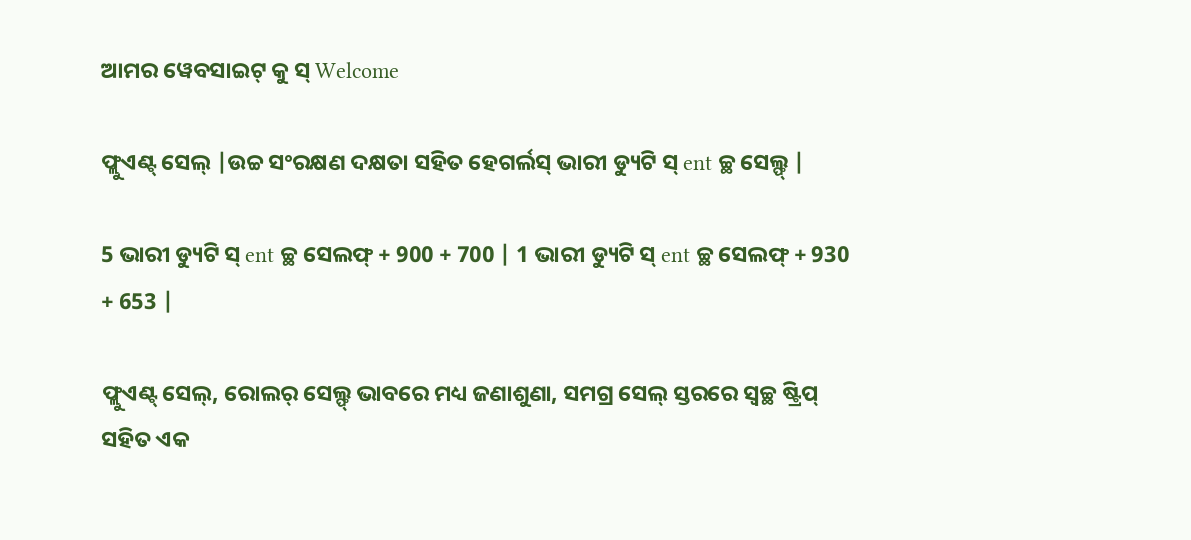ଆମର ୱେବସାଇଟ୍ କୁ ସ୍ Welcome

ଫ୍ଲୁଏଣ୍ଟ୍ ସେଲ୍ |ଉଚ୍ଚ ସଂରକ୍ଷଣ ଦକ୍ଷତା ସହିତ ହେଗର୍ଲସ୍ ଭାରୀ ଡ୍ୟୁଟି ସ୍ ent ଚ୍ଛ ସେଲ୍ଫ୍ |

5 ଭାରୀ ଡ୍ୟୁଟି ସ୍ ent ଚ୍ଛ ସେଲଫ୍ + 900 + 700 | 1 ଭାରୀ ଡ୍ୟୁଟି ସ୍ ent ଚ୍ଛ ସେଲଫ୍ + 930 + 653 |

ଫ୍ଲୁଏଣ୍ଟ୍ ସେଲ୍, ରୋଲର୍ ସେଲ୍ଫ୍ ଭାବରେ ମଧ୍ୟ ଜଣାଶୁଣା, ସମଗ୍ର ସେଲ୍ ସ୍ତରରେ ସ୍ୱଚ୍ଛ ଷ୍ଟ୍ରିପ୍ ସହିତ ଏକ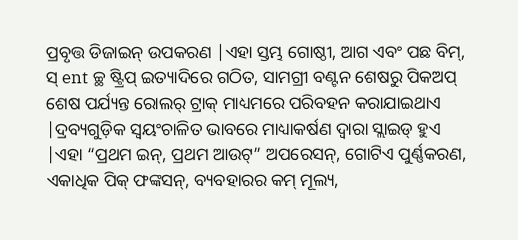ପ୍ରବୃତ୍ତ ଡିଜାଇନ୍ ଉପକରଣ |ଏହା ସ୍ତମ୍ଭ ଗୋଷ୍ଠୀ, ଆଗ ଏବଂ ପଛ ବିମ୍, ସ୍ ent ଚ୍ଛ ଷ୍ଟ୍ରିପ୍ ଇତ୍ୟାଦିରେ ଗଠିତ, ସାମଗ୍ରୀ ବଣ୍ଟନ ଶେଷରୁ ପିକଅପ୍ ଶେଷ ପର୍ଯ୍ୟନ୍ତ ରୋଲର୍ ଟ୍ରାକ୍ ମାଧ୍ୟମରେ ପରିବହନ କରାଯାଇଥାଏ |ଦ୍ରବ୍ୟଗୁଡ଼ିକ ସ୍ୱୟଂଚାଳିତ ଭାବରେ ମାଧ୍ୟାକର୍ଷଣ ଦ୍ୱାରା ସ୍ଲାଇଡ୍ ହୁଏ |ଏହା “ପ୍ରଥମ ଇନ୍, ପ୍ରଥମ ଆଉଟ୍” ଅପରେସନ୍, ଗୋଟିଏ ପୁର୍ଣ୍ଣକରଣ, ଏକାଧିକ ପିକ୍ ଫଙ୍କସନ୍, ବ୍ୟବହାରର କମ୍ ମୂଲ୍ୟ,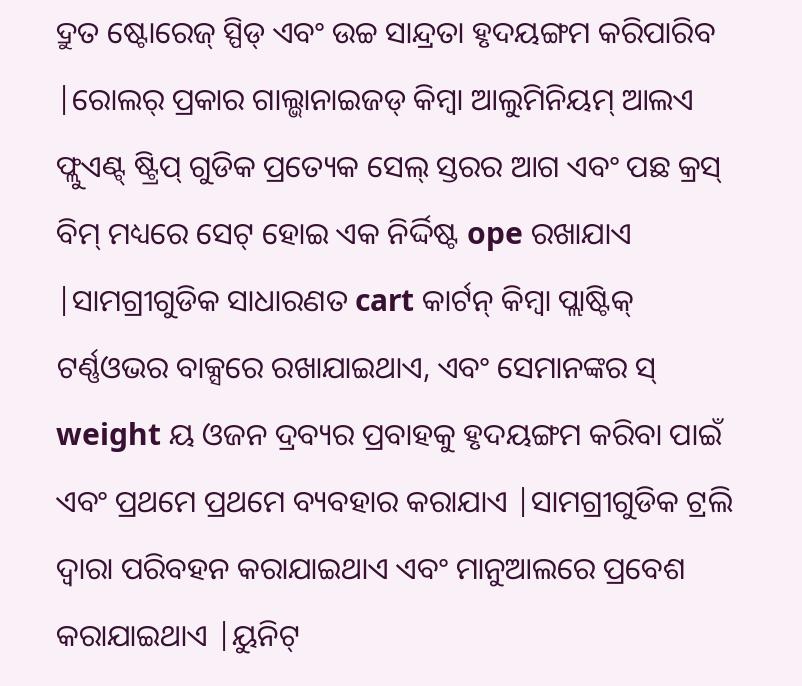ଦ୍ରୁତ ଷ୍ଟୋରେଜ୍ ସ୍ପିଡ୍ ଏବଂ ଉଚ୍ଚ ସାନ୍ଦ୍ରତା ହୃଦୟଙ୍ଗମ କରିପାରିବ |ରୋଲର୍ ପ୍ରକାର ଗାଲ୍ଭାନାଇଜଡ୍ କିମ୍ବା ଆଲୁମିନିୟମ୍ ଆଲଏ ଫ୍ଲୁଏଣ୍ଟ୍ ଷ୍ଟ୍ରିପ୍ ଗୁଡିକ ପ୍ରତ୍ୟେକ ସେଲ୍ ସ୍ତରର ଆଗ ଏବଂ ପଛ କ୍ରସ୍ ବିମ୍ ମଧ୍ୟରେ ସେଟ୍ ହୋଇ ଏକ ନିର୍ଦ୍ଦିଷ୍ଟ ope ରଖାଯାଏ |ସାମଗ୍ରୀଗୁଡିକ ସାଧାରଣତ cart କାର୍ଟନ୍ କିମ୍ବା ପ୍ଲାଷ୍ଟିକ୍ ଟର୍ଣ୍ଣଓଭର ବାକ୍ସରେ ରଖାଯାଇଥାଏ, ଏବଂ ସେମାନଙ୍କର ସ୍ weight ୟ ଓଜନ ଦ୍ରବ୍ୟର ପ୍ରବାହକୁ ହୃଦୟଙ୍ଗମ କରିବା ପାଇଁ ଏବଂ ପ୍ରଥମେ ପ୍ରଥମେ ବ୍ୟବହାର କରାଯାଏ |ସାମଗ୍ରୀଗୁଡିକ ଟ୍ରଲି ଦ୍ୱାରା ପରିବହନ କରାଯାଇଥାଏ ଏବଂ ମାନୁଆଲରେ ପ୍ରବେଶ କରାଯାଇଥାଏ |ୟୁନିଟ୍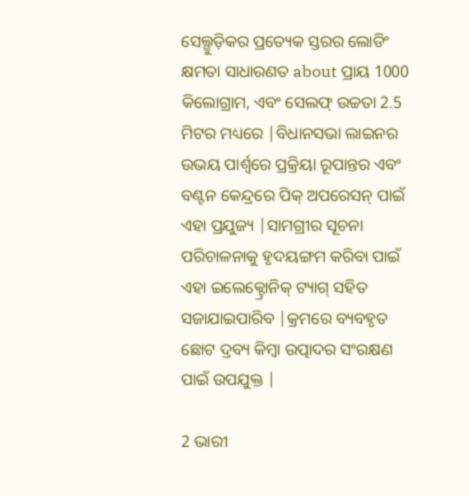ସେଲ୍ଗୁଡ଼ିକର ପ୍ରତ୍ୟେକ ସ୍ତରର ଲୋଡିଂ କ୍ଷମତା ସାଧାରଣତ about ପ୍ରାୟ 1000 କିଲୋଗ୍ରାମ, ଏବଂ ସେଲଫ୍ ଉଚ୍ଚତା 2.5 ମିଟର ମଧ୍ୟରେ |ବିଧାନସଭା ଲାଇନର ଉଭୟ ପାର୍ଶ୍ୱରେ ପ୍ରକ୍ରିୟା ରୂପାନ୍ତର ଏବଂ ବଣ୍ଟନ କେନ୍ଦ୍ରରେ ପିକ୍ ଅପରେସନ୍ ପାଇଁ ଏହା ପ୍ରଯୁଜ୍ୟ |ସାମଗ୍ରୀର ସୂଚନା ପରିଚାଳନାକୁ ହୃଦୟଙ୍ଗମ କରିବା ପାଇଁ ଏହା ଇଲେକ୍ଟ୍ରୋନିକ୍ ଟ୍ୟାଗ୍ ସହିତ ସଜାଯାଇପାରିବ |କ୍ରମରେ ବ୍ୟବହୃତ ଛୋଟ ଦ୍ରବ୍ୟ କିମ୍ବା ଉତ୍ପାଦର ସଂରକ୍ଷଣ ପାଇଁ ଉପଯୁକ୍ତ |

2 ଭାରୀ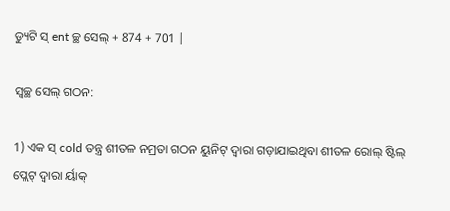ଡ୍ୟୁଟି ସ୍ ent ଚ୍ଛ ସେଲ୍ + 874 + 701 |

ସ୍ୱଚ୍ଛ ସେଲ୍ ଗଠନ:

1) ଏକ ସ୍ cold ତନ୍ତ୍ର ଶୀତଳ ନମ୍ରତା ଗଠନ ୟୁନିଟ୍ ଦ୍ୱାରା ଗଡ଼ାଯାଇଥିବା ଶୀତଳ ରୋଲ୍ ଷ୍ଟିଲ୍ ପ୍ଲେଟ୍ ଦ୍ୱାରା ର୍ୟାକ୍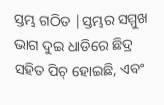ସ୍ତମ୍ଭ ଗଠିତ |ସ୍ତମ୍ଭର ସମ୍ମୁଖ ଭାଗ ଦୁଇ ଧାଡିରେ ଛିଦ୍ର ସହିତ ପିଚ୍ ହୋଇଛି, ଏବଂ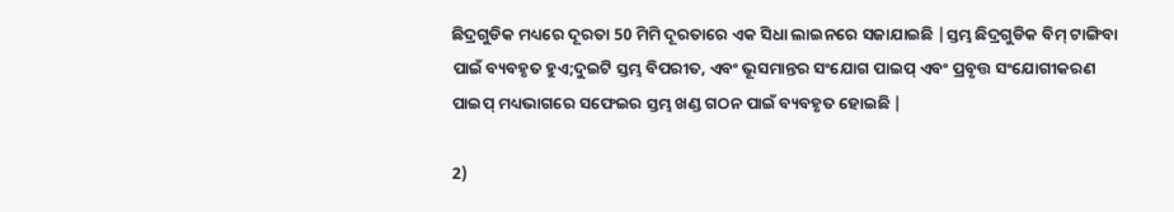ଛିଦ୍ରଗୁଡିକ ମଧ୍ୟରେ ଦୂରତା 50 ମିମି ଦୂରତାରେ ଏକ ସିଧା ଲାଇନରେ ସଜାଯାଇଛି |ସ୍ତମ୍ଭ ଛିଦ୍ରଗୁଡିକ ବିମ୍ ଟାଙ୍ଗିବା ପାଇଁ ବ୍ୟବହୃତ ହୁଏ;ଦୁଇଟି ସ୍ତମ୍ଭ ବିପରୀତ, ଏବଂ ଭୂସମାନ୍ତର ସଂଯୋଗ ପାଇପ୍ ଏବଂ ପ୍ରବୃତ୍ତ ସଂଯୋଗୀକରଣ ପାଇପ୍ ମଧ୍ୟଭାଗରେ ସଫେଇର ସ୍ତମ୍ଭ ଖଣ୍ଡ ଗଠନ ପାଇଁ ବ୍ୟବହୃତ ହୋଇଛି |

2)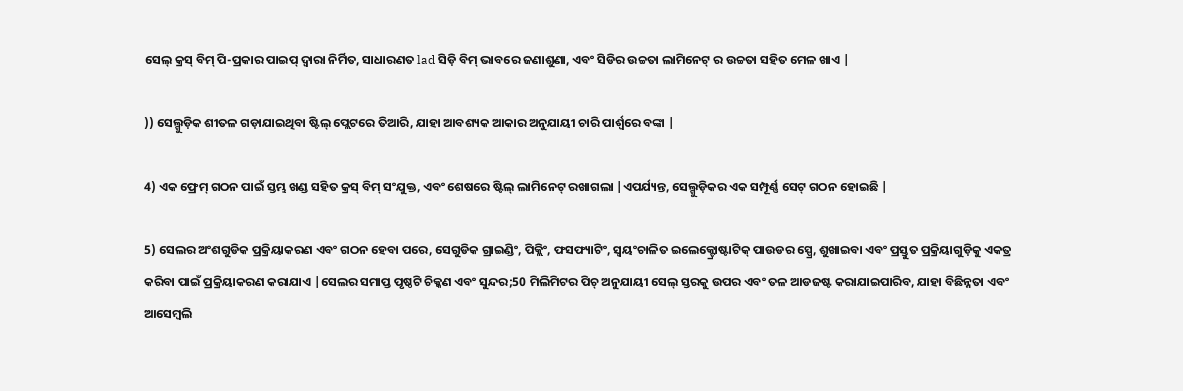ସେଲ୍ କ୍ରସ୍ ବିମ୍ ପି-ପ୍ରକାର ପାଇପ୍ ଦ୍ୱାରା ନିର୍ମିତ, ସାଧାରଣତ lad ସିଡ଼ି ବିମ୍ ଭାବରେ ଜଣାଶୁଣା, ଏବଂ ସିଡିର ଉଚ୍ଚତା ଲାମିନେଟ୍ ର ଉଚ୍ଚତା ସହିତ ମେଳ ଖାଏ |

)) ସେଲ୍ଗୁଡ଼ିକ ଶୀତଳ ଗଡ଼ାଯାଇଥିବା ଷ୍ଟିଲ୍ ପ୍ଲେଟରେ ତିଆରି, ଯାହା ଆବଶ୍ୟକ ଆକାର ଅନୁଯାୟୀ ଚାରି ପାର୍ଶ୍ୱରେ ବଙ୍କା |

4) ଏକ ଫ୍ରେମ୍ ଗଠନ ପାଇଁ ସ୍ତମ୍ଭ ଖଣ୍ଡ ସହିତ କ୍ରସ୍ ବିମ୍ ସଂଯୁକ୍ତ, ଏବଂ ଶେଷରେ ଷ୍ଟିଲ୍ ଲାମିନେଟ୍ ରଖାଗଲା |ଏପର୍ଯ୍ୟନ୍ତ, ସେଲ୍ଗୁଡ଼ିକର ଏକ ସମ୍ପୂର୍ଣ୍ଣ ସେଟ୍ ଗଠନ ହୋଇଛି |

5) ସେଲର ଅଂଶଗୁଡିକ ପ୍ରକ୍ରିୟାକରଣ ଏବଂ ଗଠନ ହେବା ପରେ, ସେଗୁଡିକ ଗ୍ରାଇଣ୍ଡିଂ, ପିକ୍ଲିଂ, ଫସଫ୍ୟାଟିଂ, ସ୍ୱୟଂଚାଳିତ ଇଲେକ୍ଟ୍ରୋଷ୍ଟାଟିକ୍ ପାଉଡର ସ୍ପ୍ରେ, ଶୁଖାଇବା ଏବଂ ପ୍ରସ୍ତୁତ ପ୍ରକ୍ରିୟାଗୁଡ଼ିକୁ ଏକତ୍ର କରିବା ପାଇଁ ପ୍ରକ୍ରିୟାକରଣ କରାଯାଏ |ସେଲର ସମାପ୍ତ ପୃଷ୍ଠଟି ଚିକ୍କଣ ଏବଂ ସୁନ୍ଦର;50 ମିଲିମିଟର ପିଚ୍ ଅନୁଯାୟୀ ସେଲ୍ ସ୍ତରକୁ ଉପର ଏବଂ ତଳ ଆଡଜଷ୍ଟ କରାଯାଇପାରିବ, ଯାହା ବିଛିନ୍ନତା ଏବଂ ଆସେମ୍ବଲି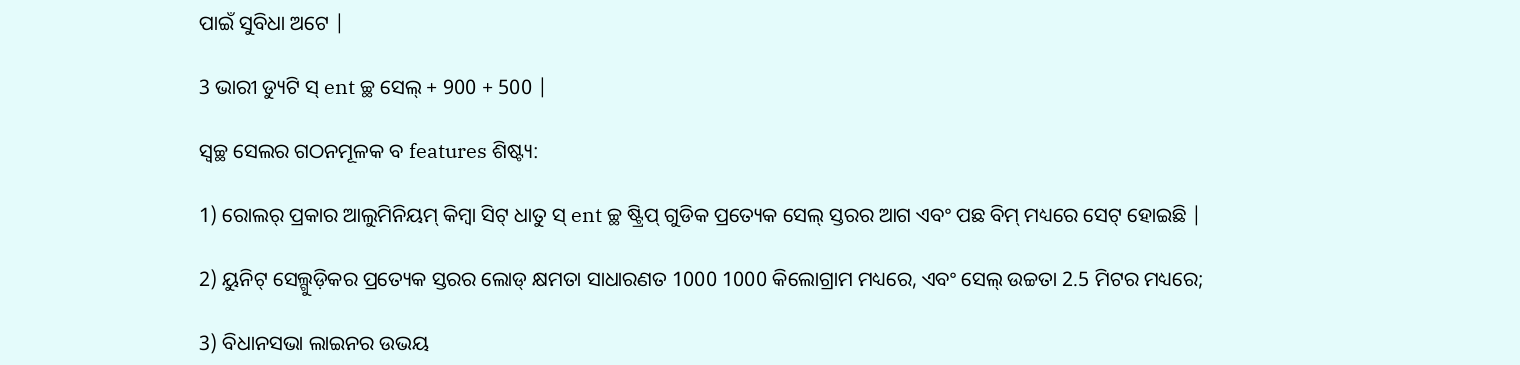ପାଇଁ ସୁବିଧା ଅଟେ |

3 ଭାରୀ ଡ୍ୟୁଟି ସ୍ ent ଚ୍ଛ ସେଲ୍ + 900 + 500 |

ସ୍ୱଚ୍ଛ ସେଲର ଗଠନମୂଳକ ବ features ଶିଷ୍ଟ୍ୟ:

1) ରୋଲର୍ ପ୍ରକାର ଆଲୁମିନିୟମ୍ କିମ୍ବା ସିଟ୍ ଧାତୁ ସ୍ ent ଚ୍ଛ ଷ୍ଟ୍ରିପ୍ ଗୁଡିକ ପ୍ରତ୍ୟେକ ସେଲ୍ ସ୍ତରର ଆଗ ଏବଂ ପଛ ବିମ୍ ମଧ୍ୟରେ ସେଟ୍ ହୋଇଛି |

2) ୟୁନିଟ୍ ସେଲ୍ଗୁଡ଼ିକର ପ୍ରତ୍ୟେକ ସ୍ତରର ଲୋଡ୍ କ୍ଷମତା ସାଧାରଣତ 1000 1000 କିଲୋଗ୍ରାମ ମଧ୍ୟରେ, ଏବଂ ସେଲ୍ ଉଚ୍ଚତା 2.5 ମିଟର ମଧ୍ୟରେ;

3) ବିଧାନସଭା ଲାଇନର ଉଭୟ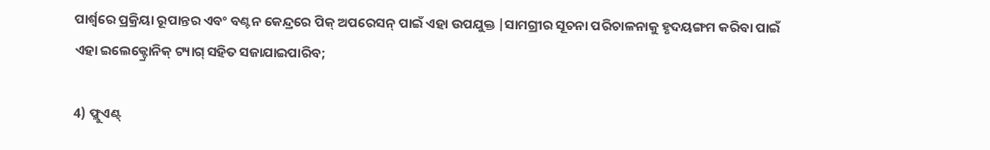ପାର୍ଶ୍ୱରେ ପ୍ରକ୍ରିୟା ରୂପାନ୍ତର ଏବଂ ବଣ୍ଟନ କେନ୍ଦ୍ରରେ ପିକ୍ ଅପରେସନ୍ ପାଇଁ ଏହା ଉପଯୁକ୍ତ |ସାମଗ୍ରୀର ସୂଚନା ପରିଚାଳନାକୁ ହୃଦୟଙ୍ଗମ କରିବା ପାଇଁ ଏହା ଇଲେକ୍ଟ୍ରୋନିକ୍ ଟ୍ୟାଗ୍ ସହିତ ସଜାଯାଇପାରିବ;

4) ଫ୍ଲୁଏଣ୍ଟ୍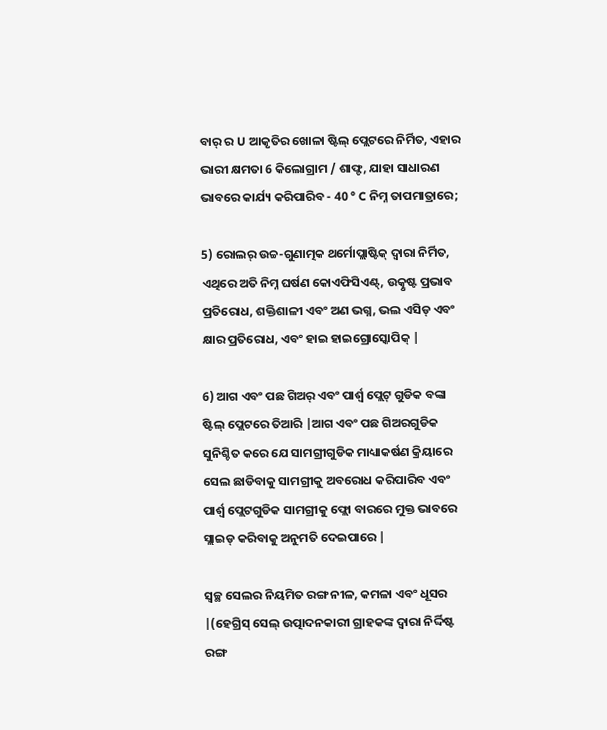ବାର୍ ର U ଆକୃତିର ଖୋଳା ଷ୍ଟିଲ୍ ପ୍ଲେଟରେ ନିର୍ମିତ, ଏହାର ଭାରୀ କ୍ଷମତା 6 କିଲୋଗ୍ରାମ / ଶାଫ୍ଟ, ଯାହା ସାଧାରଣ ଭାବରେ କାର୍ଯ୍ୟ କରିପାରିବ - 40 ° C ନିମ୍ନ ତାପମାତ୍ରାରେ;

5) ରୋଲର୍ ଉଚ୍ଚ-ଗୁଣାତ୍ମକ ଥର୍ମୋପ୍ଲାଷ୍ଟିକ୍ ଦ୍ୱାରା ନିର୍ମିତ, ଏଥିରେ ଅତି ନିମ୍ନ ଘର୍ଷଣ କୋଏଫିସିଏଣ୍ଟ୍, ଉତ୍କୃଷ୍ଟ ପ୍ରଭାବ ପ୍ରତିରୋଧ, ଶକ୍ତିଶାଳୀ ଏବଂ ଅଣ ଭଗ୍ନ, ଭଲ ଏସିଡ୍ ଏବଂ କ୍ଷାର ପ୍ରତିରୋଧ, ଏବଂ ହାଇ ହାଇଗ୍ରୋସ୍କୋପିକ୍ |

6) ଆଗ ଏବଂ ପଛ ଗିଅର୍ ଏବଂ ପାର୍ଶ୍ୱ ପ୍ଲେଟ୍ ଗୁଡିକ ବଙ୍କା ଷ୍ଟିଲ୍ ପ୍ଲେଟରେ ତିଆରି |ଆଗ ଏବଂ ପଛ ଗିଅରଗୁଡିକ ସୁନିଶ୍ଚିତ କରେ ଯେ ସାମଗ୍ରୀଗୁଡିକ ମାଧ୍ୟାକର୍ଷଣ କ୍ରିୟାରେ ସେଲ ଛାଡିବାକୁ ସାମଗ୍ରୀକୁ ଅବରୋଧ କରିପାରିବ ଏବଂ ପାର୍ଶ୍ୱ ପ୍ଲେଟଗୁଡିକ ସାମଗ୍ରୀକୁ ଫ୍ଲୋ ବାରରେ ମୁକ୍ତ ଭାବରେ ସ୍ଲାଇଡ୍ କରିବାକୁ ଅନୁମତି ଦେଇପାରେ |

ସ୍ୱଚ୍ଛ ସେଲର ନିୟମିତ ରଙ୍ଗ ନୀଳ, କମଳା ଏବଂ ଧୂସର |(ହେଗ୍ରିସ୍ ସେଲ୍ ଉତ୍ପାଦନକାରୀ ଗ୍ରାହକଙ୍କ ଦ୍ୱାରା ନିର୍ଦ୍ଦିଷ୍ଟ ରଙ୍ଗ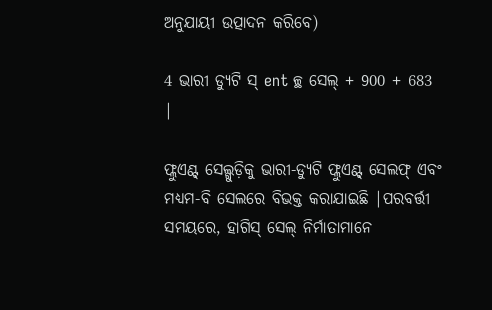ଅନୁଯାୟୀ ଉତ୍ପାଦନ କରିବେ)

4 ଭାରୀ ଡ୍ୟୁଟି ସ୍ ent ଚ୍ଛ ସେଲ୍ + 900 + 683 |

ଫ୍ଲୁଏଣ୍ଟ୍ ସେଲ୍ଗୁଡ଼ିକୁ ଭାରୀ-ଡ୍ୟୁଟି ଫ୍ଲୁଏଣ୍ଟ୍ ସେଲଫ୍ ଏବଂ ମଧ୍ୟମ-ବି ସେଲରେ ବିଭକ୍ତ କରାଯାଇଛି |ପରବର୍ତ୍ତୀ ସମୟରେ, ହାଗିସ୍ ସେଲ୍ ନିର୍ମାତାମାନେ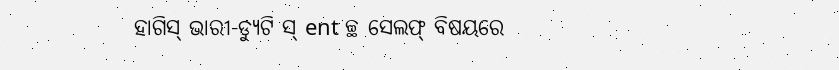ହାଗିସ୍ ଭାରୀ-ଡ୍ୟୁଟି ସ୍ ent ଚ୍ଛ ସେଲଫ୍ ବିଷୟରେ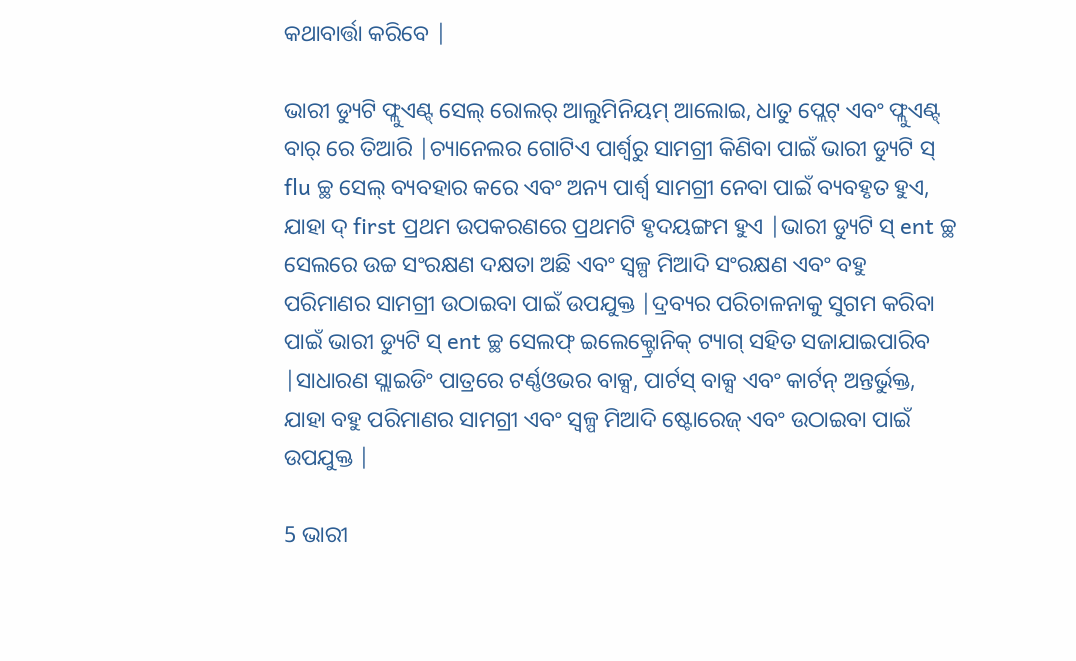କଥାବାର୍ତ୍ତା କରିବେ |

ଭାରୀ ଡ୍ୟୁଟି ଫ୍ଲୁଏଣ୍ଟ୍ ସେଲ୍ ରୋଲର୍ ଆଲୁମିନିୟମ୍ ଆଲୋଇ, ଧାତୁ ପ୍ଲେଟ୍ ଏବଂ ଫ୍ଲୁଏଣ୍ଟ୍ ବାର୍ ରେ ତିଆରି |ଚ୍ୟାନେଲର ଗୋଟିଏ ପାର୍ଶ୍ୱରୁ ସାମଗ୍ରୀ କିଣିବା ପାଇଁ ଭାରୀ ଡ୍ୟୁଟି ସ୍ flu ଚ୍ଛ ସେଲ୍ ବ୍ୟବହାର କରେ ଏବଂ ଅନ୍ୟ ପାର୍ଶ୍ୱ ସାମଗ୍ରୀ ନେବା ପାଇଁ ବ୍ୟବହୃତ ହୁଏ, ଯାହା ଦ୍ first ପ୍ରଥମ ଉପକରଣରେ ପ୍ରଥମଟି ହୃଦୟଙ୍ଗମ ହୁଏ |ଭାରୀ ଡ୍ୟୁଟି ସ୍ ent ଚ୍ଛ ସେଲରେ ଉଚ୍ଚ ସଂରକ୍ଷଣ ଦକ୍ଷତା ଅଛି ଏବଂ ସ୍ୱଳ୍ପ ମିଆଦି ସଂରକ୍ଷଣ ଏବଂ ବହୁ ପରିମାଣର ସାମଗ୍ରୀ ଉଠାଇବା ପାଇଁ ଉପଯୁକ୍ତ |ଦ୍ରବ୍ୟର ପରିଚାଳନାକୁ ସୁଗମ କରିବା ପାଇଁ ଭାରୀ ଡ୍ୟୁଟି ସ୍ ent ଚ୍ଛ ସେଲଫ୍ ଇଲେକ୍ଟ୍ରୋନିକ୍ ଟ୍ୟାଗ୍ ସହିତ ସଜାଯାଇପାରିବ |ସାଧାରଣ ସ୍ଲାଇଡିଂ ପାତ୍ରରେ ଟର୍ଣ୍ଣଓଭର ବାକ୍ସ, ପାର୍ଟସ୍ ବାକ୍ସ ଏବଂ କାର୍ଟନ୍ ଅନ୍ତର୍ଭୁକ୍ତ, ଯାହା ବହୁ ପରିମାଣର ସାମଗ୍ରୀ ଏବଂ ସ୍ୱଳ୍ପ ମିଆଦି ଷ୍ଟୋରେଜ୍ ଏବଂ ଉଠାଇବା ପାଇଁ ଉପଯୁକ୍ତ |

5 ଭାରୀ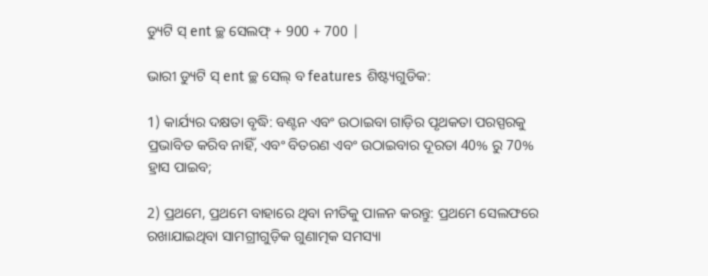ଡ୍ୟୁଟି ସ୍ ent ଚ୍ଛ ସେଲଫ୍ + 900 + 700 |

ଭାରୀ ଡ୍ୟୁଟି ସ୍ ent ଚ୍ଛ ସେଲ୍ ବ features ଶିଷ୍ଟ୍ୟଗୁଡିକ:

1) କାର୍ଯ୍ୟର ଦକ୍ଷତା ବୃଦ୍ଧି: ବଣ୍ଟନ ଏବଂ ଉଠାଇବା ଗାଡ଼ିର ପୃଥକତା ପରସ୍ପରକୁ ପ୍ରଭାବିତ କରିବ ନାହିଁ, ଏବଂ ବିତରଣ ଏବଂ ଉଠାଇବାର ଦୂରତା 40% ରୁ 70% ହ୍ରାସ ପାଇବ;

2) ପ୍ରଥମେ, ପ୍ରଥମେ ବାହାରେ ଥିବା ନୀତିକୁ ପାଳନ କରନ୍ତୁ: ପ୍ରଥମେ ସେଲଫରେ ରଖାଯାଇଥିବା ସାମଗ୍ରୀଗୁଡ଼ିକ ଗୁଣାତ୍ମକ ସମସ୍ୟା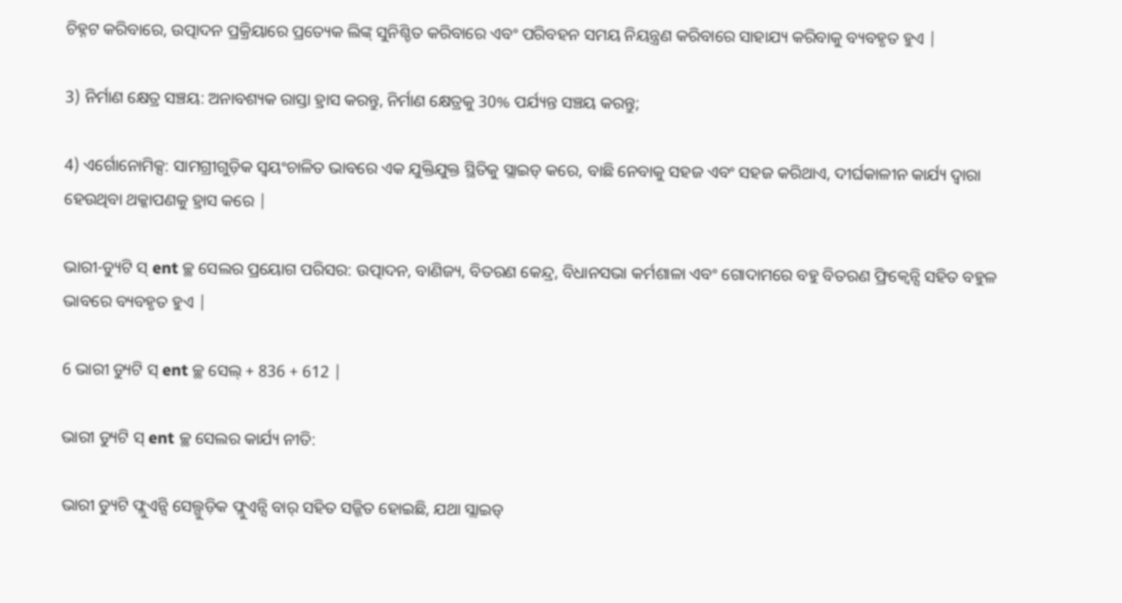ଚିହ୍ନଟ କରିବାରେ, ଉତ୍ପାଦନ ପ୍ରକ୍ରିୟାରେ ପ୍ରତ୍ୟେକ ଲିଙ୍କ୍ ସୁନିଶ୍ଚିତ କରିବାରେ ଏବଂ ପରିବହନ ସମୟ ନିୟନ୍ତ୍ରଣ କରିବାରେ ସାହାଯ୍ୟ କରିବାକୁ ବ୍ୟବହୃତ ହୁଏ |

3) ନିର୍ମାଣ କ୍ଷେତ୍ର ସଞ୍ଚୟ: ଅନାବଶ୍ୟକ ରାସ୍ତା ହ୍ରାସ କରନ୍ତୁ, ନିର୍ମାଣ କ୍ଷେତ୍ରକୁ 30% ପର୍ଯ୍ୟନ୍ତ ସଞ୍ଚୟ କରନ୍ତୁ;

4) ଏର୍ଗୋନୋମିକ୍ସ: ସାମଗ୍ରୀଗୁଡ଼ିକ ସ୍ୱୟଂଚାଳିତ ଭାବରେ ଏକ ଯୁକ୍ତିଯୁକ୍ତ ସ୍ଥିତିକୁ ସ୍ଲାଇଡ୍ କରେ, ବାଛି ନେବାକୁ ସହଜ ଏବଂ ସହଜ କରିଥାଏ, ଦୀର୍ଘକାଳୀନ କାର୍ଯ୍ୟ ଦ୍ୱାରା ହେଉଥିବା ଥକ୍କାପଣକୁ ହ୍ରାସ କରେ |

ଭାରୀ-ଡ୍ୟୁଟି ସ୍ ent ଚ୍ଛ ସେଲର ପ୍ରୟୋଗ ପରିସର: ଉତ୍ପାଦନ, ବାଣିଜ୍ୟ, ବିତରଣ କେନ୍ଦ୍ର, ବିଧାନସଭା କର୍ମଶାଳା ଏବଂ ଗୋଦାମରେ ବହୁ ବିତରଣ ଫ୍ରିକ୍ୱେନ୍ସି ସହିତ ବହୁଳ ଭାବରେ ବ୍ୟବହୃତ ହୁଏ |

6 ଭାରୀ ଡ୍ୟୁଟି ସ୍ ent ଚ୍ଛ ସେଲ୍ + 836 + 612 |

ଭାରୀ ଡ୍ୟୁଟି ସ୍ ent ଚ୍ଛ ସେଲର କାର୍ଯ୍ୟ ନୀତି:

ଭାରୀ ଡ୍ୟୁଟି ଫ୍ଲୁଏନ୍ସି ସେଲ୍ଗୁଡ଼ିକ ଫ୍ଲୁଏନ୍ସି ବାର୍ ସହିତ ସଜ୍ଜିତ ହୋଇଛି, ଯଥା ସ୍ଲାଇଡ୍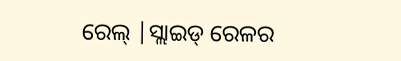ରେଲ୍ |ସ୍ଲାଇଡ୍ ରେଳର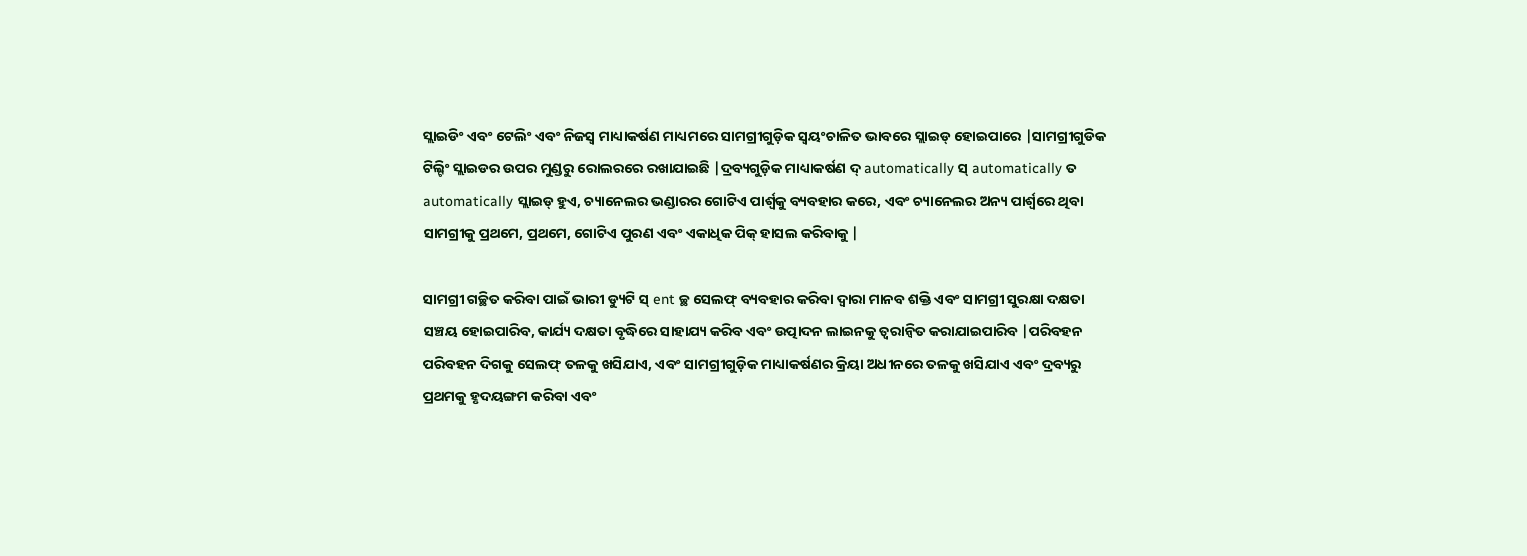ସ୍ଲାଇଡିଂ ଏବଂ ଟେଲିଂ ଏବଂ ନିଜସ୍ୱ ମାଧ୍ୟାକର୍ଷଣ ମାଧ୍ୟମରେ ସାମଗ୍ରୀଗୁଡ଼ିକ ସ୍ୱୟଂଚାଳିତ ଭାବରେ ସ୍ଲାଇଡ୍ ହୋଇପାରେ |ସାମଗ୍ରୀଗୁଡିକ ଟିଲ୍ଟିଂ ସ୍ଲାଇଡର ଉପର ମୁଣ୍ଡରୁ ରୋଲରରେ ରଖାଯାଇଛି |ଦ୍ରବ୍ୟଗୁଡ଼ିକ ମାଧ୍ୟାକର୍ଷଣ ଦ୍ automatically ସ୍ automatically ତ automatically ସ୍ଲାଇଡ୍ ହୁଏ, ଚ୍ୟାନେଲର ଭଣ୍ଡାରର ଗୋଟିଏ ପାର୍ଶ୍ୱକୁ ବ୍ୟବହାର କରେ, ଏବଂ ଚ୍ୟାନେଲର ଅନ୍ୟ ପାର୍ଶ୍ୱରେ ଥିବା ସାମଗ୍ରୀକୁ ପ୍ରଥମେ, ପ୍ରଥମେ, ଗୋଟିଏ ପୁରଣ ଏବଂ ଏକାଧିକ ପିକ୍ ହାସଲ କରିବାକୁ |

ସାମଗ୍ରୀ ଗଚ୍ଛିତ କରିବା ପାଇଁ ଭାରୀ ଡ୍ୟୁଟି ସ୍ ent ଚ୍ଛ ସେଲଫ୍ ବ୍ୟବହାର କରିବା ଦ୍ୱାରା ମାନବ ଶକ୍ତି ଏବଂ ସାମଗ୍ରୀ ସୁରକ୍ଷା ଦକ୍ଷତା ସଞ୍ଚୟ ହୋଇପାରିବ, କାର୍ଯ୍ୟ ଦକ୍ଷତା ବୃଦ୍ଧିରେ ସାହାଯ୍ୟ କରିବ ଏବଂ ଉତ୍ପାଦନ ଲାଇନକୁ ତ୍ୱରାନ୍ୱିତ କରାଯାଇପାରିବ |ପରିବହନ ପରିବହନ ଦିଗକୁ ସେଲଫ୍ ତଳକୁ ଖସିଯାଏ, ଏବଂ ସାମଗ୍ରୀଗୁଡ଼ିକ ମାଧ୍ୟାକର୍ଷଣର କ୍ରିୟା ଅଧୀନରେ ତଳକୁ ଖସିଯାଏ ଏବଂ ଦ୍ରବ୍ୟରୁ ପ୍ରଥମକୁ ହୃଦୟଙ୍ଗମ କରିବା ଏବଂ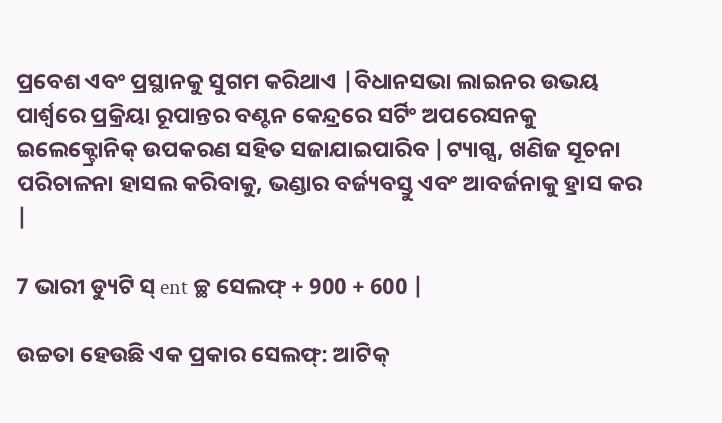ପ୍ରବେଶ ଏବଂ ପ୍ରସ୍ଥାନକୁ ସୁଗମ କରିଥାଏ |ବିଧାନସଭା ଲାଇନର ଉଭୟ ପାର୍ଶ୍ୱରେ ପ୍ରକ୍ରିୟା ରୂପାନ୍ତର ବଣ୍ଟନ କେନ୍ଦ୍ରରେ ସର୍ଟିଂ ଅପରେସନକୁ ଇଲେକ୍ଟ୍ରୋନିକ୍ ଉପକରଣ ସହିତ ସଜାଯାଇପାରିବ |ଟ୍ୟାଗ୍ସ, ଖଣିଜ ସୂଚନା ପରିଚାଳନା ହାସଲ କରିବାକୁ, ଭଣ୍ଡାର ବର୍ଜ୍ୟବସ୍ତୁ ଏବଂ ଆବର୍ଜନାକୁ ହ୍ରାସ କର |

7 ଭାରୀ ଡ୍ୟୁଟି ସ୍ ent ଚ୍ଛ ସେଲଫ୍ + 900 + 600 |

ଉଚ୍ଚତା ହେଉଛି ଏକ ପ୍ରକାର ସେଲଫ୍: ଆଟିକ୍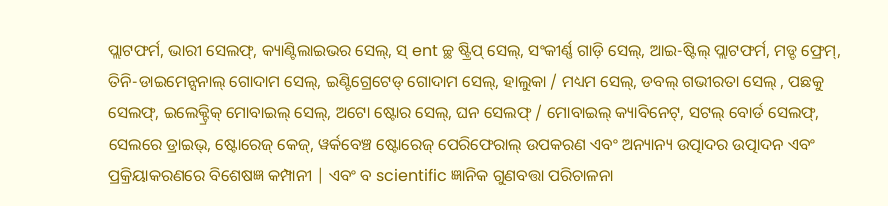ପ୍ଲାଟଫର୍ମ, ଭାରୀ ସେଲଫ୍, କ୍ୟାଣ୍ଟିଲାଇଭର ସେଲ୍, ସ୍ ent ଚ୍ଛ ଷ୍ଟ୍ରିପ୍ ସେଲ୍, ସଂକୀର୍ଣ୍ଣ ଗାଡ଼ି ସେଲ୍, ଆଇ-ଷ୍ଟିଲ୍ ପ୍ଲାଟଫର୍ମ, ମଡ୍ଡ ଫ୍ରେମ୍, ତିନି-ଡାଇମେନ୍ସନାଲ୍ ଗୋଦାମ ସେଲ୍, ଇଣ୍ଟିଗ୍ରେଟେଡ୍ ଗୋଦାମ ସେଲ୍, ହାଲୁକା / ମଧ୍ୟମ ସେଲ୍, ଡବଲ୍ ଗଭୀରତା ସେଲ୍ , ପଛକୁ ସେଲଫ୍, ଇଲେକ୍ଟ୍ରିକ୍ ମୋବାଇଲ୍ ସେଲ୍, ଅଟୋ ଷ୍ଟୋର ସେଲ୍, ଘନ ସେଲଫ୍ / ମୋବାଇଲ୍ କ୍ୟାବିନେଟ୍, ସଟଲ୍ ବୋର୍ଡ ସେଲଫ୍, ସେଲରେ ଡ୍ରାଇଭ୍, ଷ୍ଟୋରେଜ୍ କେଜ୍, ୱର୍କବେଞ୍ଚ ଷ୍ଟୋରେଜ୍ ପେରିଫେରାଲ୍ ଉପକରଣ ଏବଂ ଅନ୍ୟାନ୍ୟ ଉତ୍ପାଦର ଉତ୍ପାଦନ ଏବଂ ପ୍ରକ୍ରିୟାକରଣରେ ବିଶେଷଜ୍ଞ କମ୍ପାନୀ | ଏବଂ ବ scientific ଜ୍ଞାନିକ ଗୁଣବତ୍ତା ପରିଚାଳନା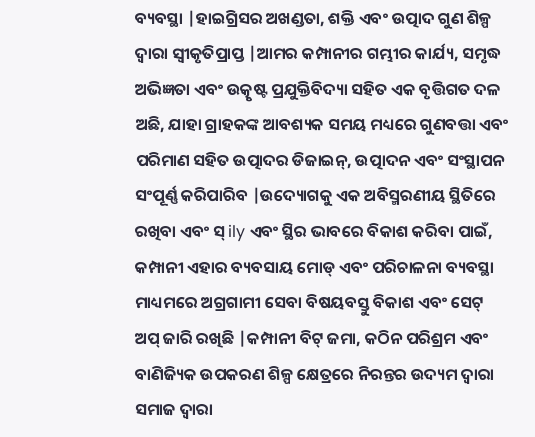ବ୍ୟବସ୍ଥା |ହାଇଗ୍ରିସର ଅଖଣ୍ଡତା, ଶକ୍ତି ଏବଂ ଉତ୍ପାଦ ଗୁଣ ଶିଳ୍ପ ଦ୍ୱାରା ସ୍ୱୀକୃତିପ୍ରାପ୍ତ |ଆମର କମ୍ପାନୀର ଗମ୍ଭୀର କାର୍ଯ୍ୟ, ସମୃଦ୍ଧ ଅଭିଜ୍ଞତା ଏବଂ ଉତ୍କୃଷ୍ଟ ପ୍ରଯୁକ୍ତିବିଦ୍ୟା ସହିତ ଏକ ବୃତ୍ତିଗତ ଦଳ ଅଛି, ଯାହା ଗ୍ରାହକଙ୍କ ଆବଶ୍ୟକ ସମୟ ମଧ୍ୟରେ ଗୁଣବତ୍ତା ଏବଂ ପରିମାଣ ସହିତ ଉତ୍ପାଦର ଡିଜାଇନ୍, ଉତ୍ପାଦନ ଏବଂ ସଂସ୍ଥାପନ ସଂପୂର୍ଣ୍ଣ କରିପାରିବ |ଉଦ୍ୟୋଗକୁ ଏକ ଅବିସ୍ମରଣୀୟ ସ୍ଥିତିରେ ରଖିବା ଏବଂ ସ୍ ily ଏବଂ ସ୍ଥିର ଭାବରେ ବିକାଶ କରିବା ପାଇଁ, କମ୍ପାନୀ ଏହାର ବ୍ୟବସାୟ ମୋଡ୍ ଏବଂ ପରିଚାଳନା ବ୍ୟବସ୍ଥା ମାଧ୍ୟମରେ ଅଗ୍ରଗାମୀ ସେବା ବିଷୟବସ୍ତୁ ବିକାଶ ଏବଂ ସେଟ୍ ଅପ୍ ଜାରି ରଖିଛି |କମ୍ପାନୀ ବିଟ୍ ଜମା, କଠିନ ପରିଶ୍ରମ ଏବଂ ବାଣିଜ୍ୟିକ ଉପକରଣ ଶିଳ୍ପ କ୍ଷେତ୍ରରେ ନିରନ୍ତର ଉଦ୍ୟମ ଦ୍ୱାରା ସମାଜ ଦ୍ୱାରା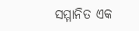ସମ୍ମାନିତ ଏକ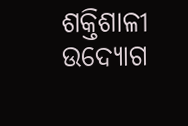ଶକ୍ତିଶାଳୀ ଉଦ୍ୟୋଗ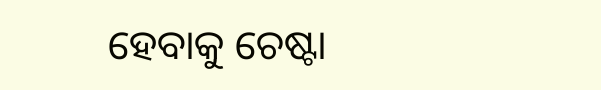ହେବାକୁ ଚେଷ୍ଟା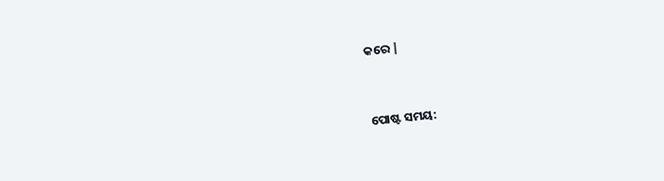କରେ |


ପୋଷ୍ଟ ସମୟ: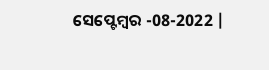ସେପ୍ଟେମ୍ବର -08-2022 |